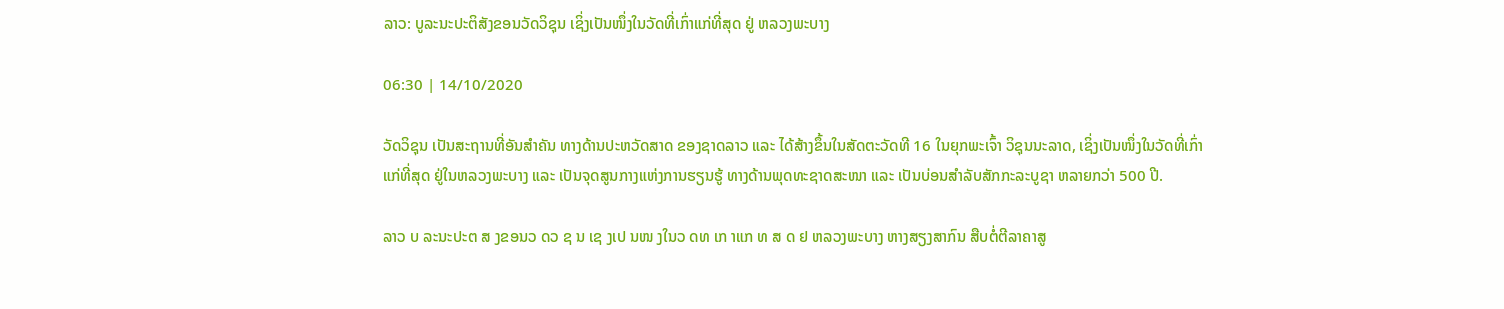ລາວ: ບູລະນະປະຕິສັງຂອນວັດວິຊຸນ ເຊິ່ງເປັນໜຶ່ງໃນວັດທີ່ເກົ່າແກ່ທີ່ສຸດ ຢູ່ ຫລວງພະບາງ

06:30 | 14/10/2020

ວັດວິຊຸນ ເປັນສະຖານທີ່ອັນສໍາຄັນ ທາງດ້ານປະຫວັດສາດ ຂອງຊາດລາວ ແລະ ໄດ້ສ້າງຂຶ້ນໃນສັດຕະວັດທີ 16 ໃນຍຸກພະເຈົ້າ ວິຊຸນນະລາດ, ເຊິ່ງເປັນໜຶ່ງໃນວັດທີ່ເກົ່າແກ່ທີ່ສຸດ ຢູ່ໃນຫລວງພະບາງ ແລະ ເປັນຈຸດສູນກາງແຫ່ງການຮຽນຮູ້ ທາງດ້ານພຸດທະຊາດສະໜາ ແລະ ເປັນບ່ອນສຳລັບສັກກະລະບູຊາ ຫລາຍກວ່າ 500 ປີ.

ລາວ ບ ລະນະປະຕ ສ ງຂອນວ ດວ ຊ ນ ເຊ ງເປ ນໜ ງໃນວ ດທ ເກ າແກ ທ ສ ດ ຢ ຫລວງພະບາງ ຫາງສຽງສາກົນ ສືບຕໍ່ຕີລາຄາສູ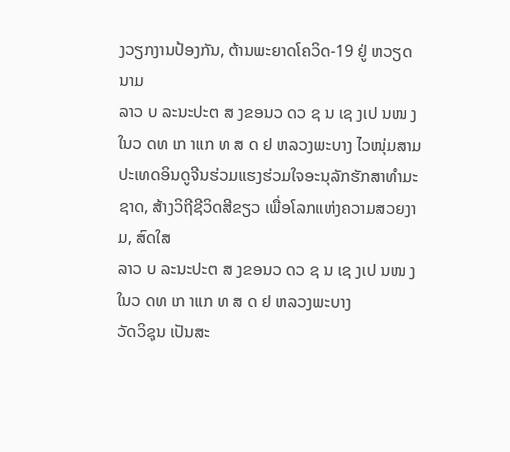ງວຽກງານປ້ອງກັນ, ຕ້ານພະຍາດໂຄວິດ-19 ຢູ່ ຫວຽດນາມ
ລາວ ບ ລະນະປະຕ ສ ງຂອນວ ດວ ຊ ນ ເຊ ງເປ ນໜ ງໃນວ ດທ ເກ າແກ ທ ສ ດ ຢ ຫລວງພະບາງ ໄວໜຸ່ມສາມປະເທດອິນດູຈີນຮ່ວມແຮງຮ່ວມໃຈອະນຸລັກຮັກສາທຳມະຊາດ, ສ້າງວິຖີຊີວິດສີຂຽວ ເພື່ອໂລກແຫ່ງຄວາມສວຍງາມ, ສົດໃສ
ລາວ ບ ລະນະປະຕ ສ ງຂອນວ ດວ ຊ ນ ເຊ ງເປ ນໜ ງໃນວ ດທ ເກ າແກ ທ ສ ດ ຢ ຫລວງພະບາງ
ວັດວິຊຸນ ເປັນສະ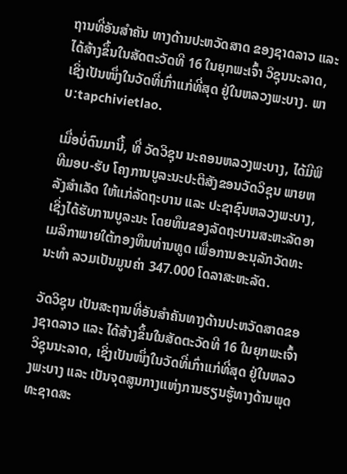ຖານທີ່ອັນສໍາຄັນ ທາງດ້ານປະຫວັດສາດ ຂອງຊາດລາວ ແລະ ໄດ້ສ້າງຂຶ້ນໃນສັດຕະວັດທີ 16 ໃນຍຸກພະເຈົ້າ ວິຊຸນນະລາດ, ເຊິ່ງເປັນໜຶ່ງໃນວັດທີ່ເກົ່າແກ່ທີ່ສຸດ ຢູ່ໃນຫລວງພະບາງ. ພາບ:tapchivietlao.

ເມື່ອບໍ່ດົນມານີ້, ທີ່ ວັດວິຊຸນ ນະຄອນຫລວງພະບາງ, ໄດ້ມີພິທີມອບ-ຮັບ ໂຄງການບູລະນະປະຕິສັງຂອນວັດວິຊຸນ ພາຍຫລັງສຳເລັດ ໃຫ້ແກ່ລັດຖະບານ ແລະ ປະຊາຊົນຫລວງພະບາງ, ເຊິ່ງໄດ້ຮັບການບູລະນະ ໂດຍທຶນຂອງລັດຖະບານສະຫະລັດອາເມລິກາພາຍໃຕ້ກອງທຶນທ່ານທູດ ເພື່ອການອະນຸລັກວັດທະນະທໍາ ລວມເປັນມູນຄ່າ 347.000 ໂດລາສະຫະລັດ.

ວັດວິຊຸນ ເປັນສະຖານທີ່ອັນສໍາຄັນທາງດ້ານປະຫວັດສາດຂອງຊາດລາວ ແລະ ໄດ້ສ້າງຂຶ້ນໃນສັດຕະວັດທີ 16 ໃນຍຸກພະເຈົ້າວິຊຸນນະລາດ, ເຊິ່ງເປັນໜຶ່ງໃນວັດທີ່ເກົ່າແກ່ທີ່ສຸດ ຢູ່ໃນຫລວງພະບາງ ແລະ ເປັນຈຸດສູນກາງແຫ່ງການຮຽນຮູ້ທາງດ້ານພຸດທະຊາດສະ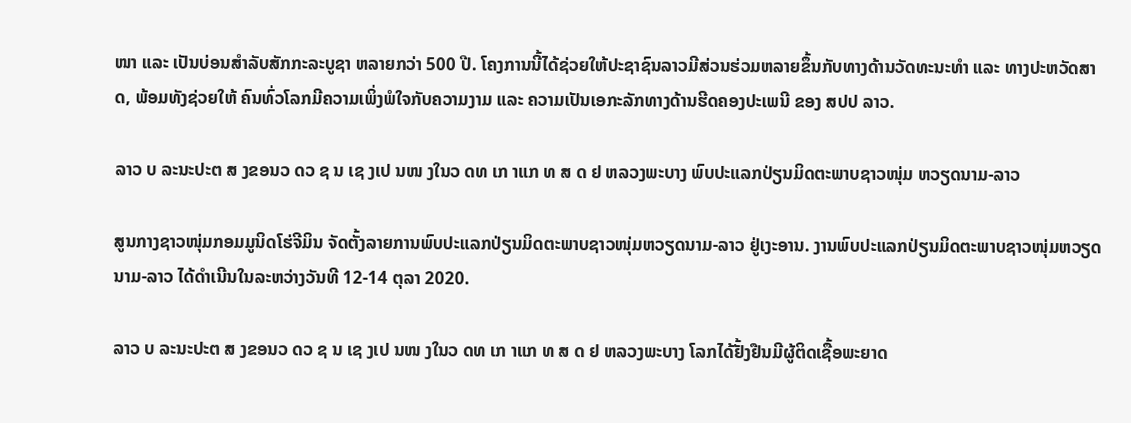ໜາ ແລະ ເປັນບ່ອນສຳລັບສັກກະລະບູຊາ ຫລາຍກວ່າ 500 ປີ. ໂຄງການນີ້ໄດ້ຊ່ວຍໃຫ້ປະຊາຊົນລາວມີສ່ວນຮ່ວມຫລາຍຂຶ້ນກັບທາງດ້ານວັດທະນະທໍາ ແລະ ທາງປະຫວັດສາດ, ພ້ອມທັງຊ່ວຍໃຫ້ ຄົນທົ່ວໂລກມີຄວາມເພິ່ງພໍໃຈກັບຄວາມງາມ ແລະ ຄວາມເປັນເອກະລັກທາງດ້ານຮີດຄອງປະເພນີ ຂອງ ສປປ ລາວ.

ລາວ ບ ລະນະປະຕ ສ ງຂອນວ ດວ ຊ ນ ເຊ ງເປ ນໜ ງໃນວ ດທ ເກ າແກ ທ ສ ດ ຢ ຫລວງພະບາງ ພົບປະແລກປ່ຽນມິດຕະພາບຊາວໜຸ່ມ ຫວຽດນາມ-ລາວ

ສູນກາງຊາວໜຸ່ມກອມມູນິດໂຮ່ຈີມິນ ຈັດຕັ້ງລາຍການພົບປະແລກປ່ຽນມິດຕະພາບຊາວໜຸ່ມຫວຽດນາມ-ລາວ ຢູ່ເງະອານ. ງານພົບປະແລກປ່ຽນມິດຕະພາບຊາວໜຸ່ມຫວຽດນາມ-ລາວ ໄດ້ດໍາເນີນໃນລະຫວ່າງວັນທີ 12-14 ຕຸລາ 2020.

ລາວ ບ ລະນະປະຕ ສ ງຂອນວ ດວ ຊ ນ ເຊ ງເປ ນໜ ງໃນວ ດທ ເກ າແກ ທ ສ ດ ຢ ຫລວງພະບາງ ໂລກໄດ້ຢັ້ງຢືນມີຜູ້ຕິດເຊື້ອພະຍາດ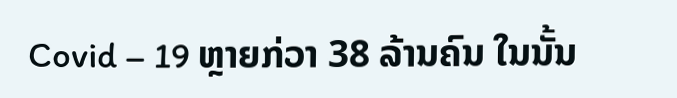Covid – 19 ຫຼາຍກ່ວາ 38 ລ້ານຄົນ ໃນນັ້ນ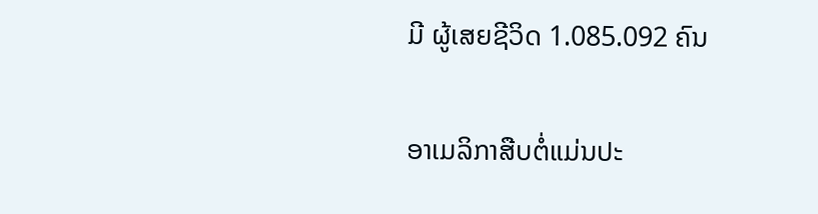ມີ ຜູ້ເສຍຊີວິດ 1.085.092 ຄົນ

ອາເມລິກາສືບຕໍ່ແມ່ນປະ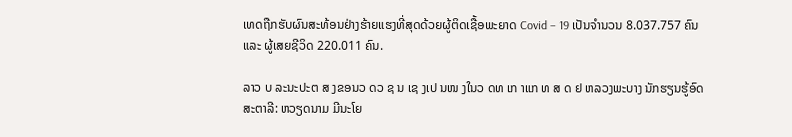ເທດຖືກຮັບຜົນສະທ້ອນຢ່າງຮ້າຍແຮງທີ່ສຸດດ້ວຍຜູ້ຕິດເຊື້ອພະຍາດ Covid – 19 ເປັນຈຳນວນ 8.037.757 ຄົນ ແລະ ຜູ້ເສຍຊີວິດ 220.011 ຄົນ.

ລາວ ບ ລະນະປະຕ ສ ງຂອນວ ດວ ຊ ນ ເຊ ງເປ ນໜ ງໃນວ ດທ ເກ າແກ ທ ສ ດ ຢ ຫລວງພະບາງ ນັກຮຽນຮູ້ອົດສະຕາລີ: ຫວຽດນາມ ມີນະໂຍ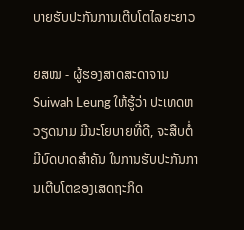ບາຍຮັບປະກັນການເຕີບໂຕໄລຍະຍາວ

ຍສໝ - ຜູ້ຮອງສາດສະດາຈານ Suiwah Leung ໃຫ້ຮູ້ວ່າ ປະເທດຫວຽດນາມ ມີນະໂຍບາຍທີ່ດີ, ຈະສືບຕໍ່ມີບົດບາດສຳຄັນ ໃນການຮັບປະກັນການເຕີບໂຕຂອງເສດຖະກິດ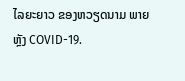ໄລຍະຍາວ ຂອງຫວຽດນາມ ພາຍຫຼັງ COVID-19.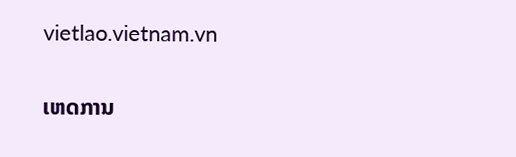vietlao.vietnam.vn

ເຫດການ